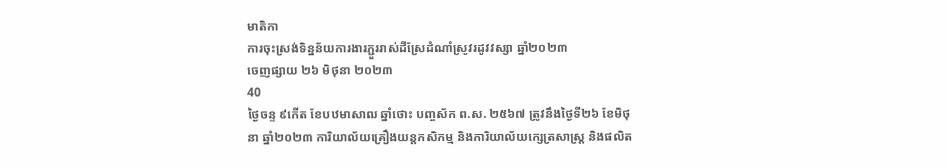មាតិកា
ការចុះស្រង់ទិន្នន័យការងារភ្ជួររាស់ដីស្រែដំណាំស្រូវរដូវវស្សា ឆ្នាំ២០២៣
ចេញផ្សាយ ២៦ មិថុនា ២០២៣
40
ថ្ងៃចន្ទ ៩កើត ខែបឋមាសាឍ ឆ្នាំថោះ បញ្ចស័ក ព.ស. ២៥៦៧ ត្រូវនឹងថ្ងៃទី២៦ ខែមិថុនា ឆ្នាំ២០២៣ ការិយាល័យគ្រឿងយន្តកសិកម្ម និងការិយាល័យក្សេត្រសាស្រ្ត និងផលិត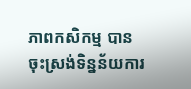ភាពកសិកម្ម បានចុះស្រង់ទិន្នន័យការ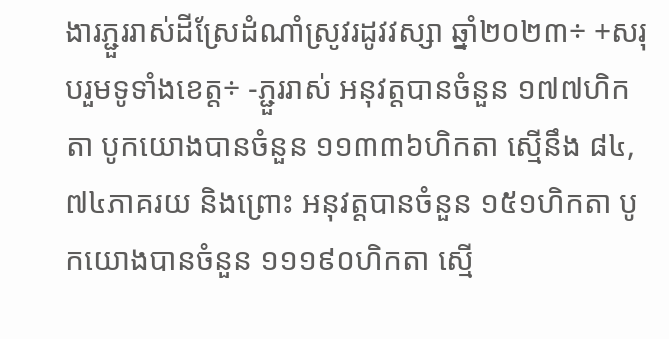ងារភ្ជួររាស់ដីស្រែដំណាំស្រូវរដូវវស្សា ឆ្នាំ២០២៣÷ +សរុបរួមទូទាំងខេត្ត÷ -ភ្ជួររាស់ អនុវត្តបានចំនួន ១៧៧ហិកតា បូកយោងបានចំនួន ១១៣៣៦ហិកតា ស្មើនឹង ៨៤,៧៤ភាគរយ និងព្រោះ អនុវត្តបានចំនួន ១៥១ហិកតា បូកយោងបានចំនួន ១១១៩០ហិកតា ស្មើ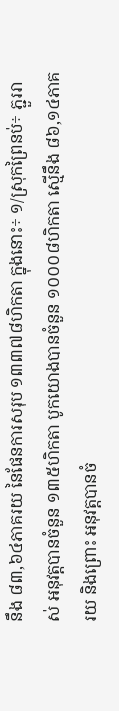នឹង ៨៣,៦៤ភាគរយ នៃផែនការសរុប ១៣៣៧៨ហិកតា ក្នុងនោះ÷ ១/ស្រុកព្រៃនប់÷ ភ្ជួររាស់ អនុវត្តបានចំនួន ១៣៥ហិកតា បូកយោងបានចំនួន ១០០០៨ហិកតា ស្មើនឹង ៨៦,១៤ភាគរយ និងព្រោះ អនុវត្តបានចំ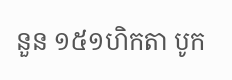នួន ១៥១ហិកតា បូក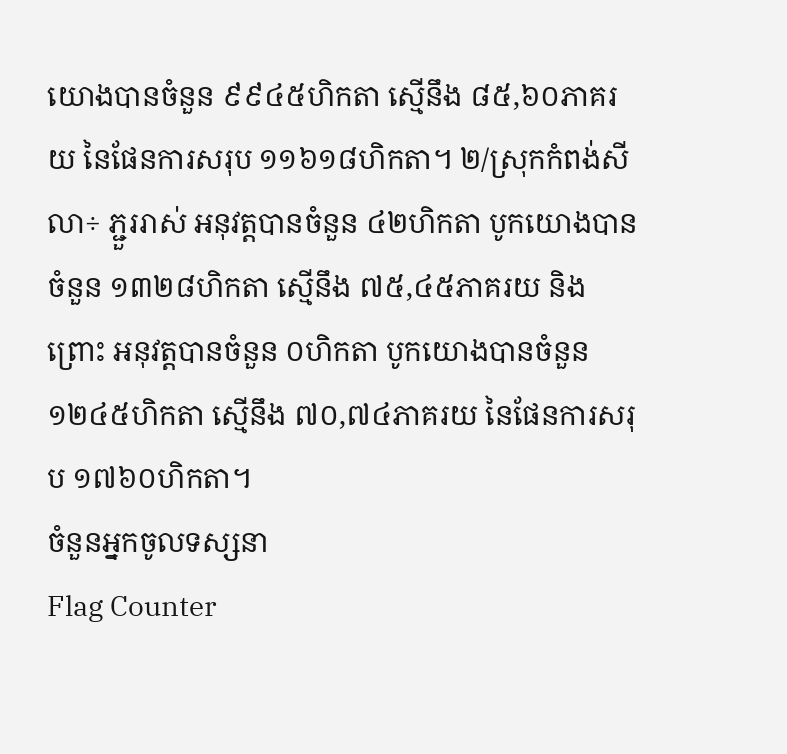យោងបានចំនួន ៩៩៤៥ហិកតា ស្មើនឹង ៨៥,៦០ភាគរយ នៃផែនការសរុប ១១៦១៨ហិកតា។ ២/ស្រុកកំពង់សីលា÷ ភ្ជួររាស់ អនុវត្តបានចំនួន ៤២ហិកតា បូកយោងបានចំនួន ១៣២៨ហិកតា ស្មើនឹង ៧៥,៤៥ភាគរយ និងព្រោះ អនុវត្តបានចំនួន ០ហិកតា បូកយោងបានចំនួន ១២៤៥ហិកតា ស្មើនឹង ៧០,៧៤ភាគរយ នៃផែនការសរុប ១៧៦០ហិកតា។
ចំនួនអ្នកចូលទស្សនា
Flag Counter